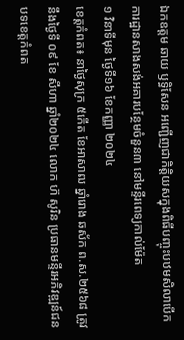ឯកឧត្តម ឆាយ ឫទ្ធិសែន អញ្ជើញជាកិត្តិយសក្នុងពិធីបញ្ចុះបឋមសិលាបើកការដ្ឋានសាងសង់អគារបន្ថែមចំនួន៣ នៅមន្ទីរពេទ្យកាល់ម៉ែត
១ វិនាទីមុន ថ្ងៃទី១៦ ខែកញ្ញា ២០២៤
ខេត្តកំពត៖ នាថ្ងៃសុក្រ ៥កើត ខែអាសាឍ ឆ្នាំរោង ឆស័ក ព.ស.២៥៦៨ ត្រូវនឹងថ្ងៃទី ០៩ ខែ សីហា ឆ្នាំ២០២៤ លោក ហ៊ សូរិន ប្រធានមន្ទីរអភិវឌ្ឍន៍ជនបទខេត្តកំពត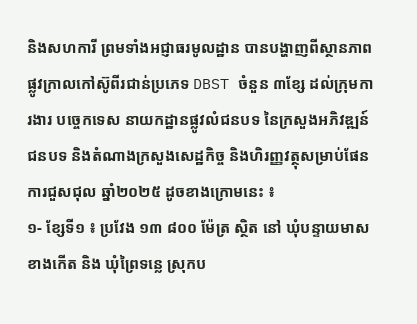និងសហការី ព្រមទាំងអជ្ញាធរមូលដ្ឋាន បានបង្ហាញពីស្ថានភាពផ្លូវក្រាលកៅស៊ូពីរជាន់ប្រភេទ DBST ចំនួន ៣ខ្សែ ដល់ក្រុមការងារ បច្ចេកទេស នាយកដ្ឋានផ្លូវលំជនបទ នៃក្រសួងអភិវឌ្ឍន៍ជនបទ និងតំណាងក្រសួងសេដ្ឋកិច្ច និងហិរញ្ញវត្ថុសម្រាប់ផែនការជួសជុល ឆ្នាំ២០២៥ ដូចខាងក្រោមនេះ ៖
១- ខ្សែទី១ ៖ ប្រវែង ១៣ ៨០០ ម៉ែត្រ ស្ថិត នៅ ឃុំបន្ទាយមាស ខាងកើត និង ឃុំព្រៃទន្លេ ស្រុកប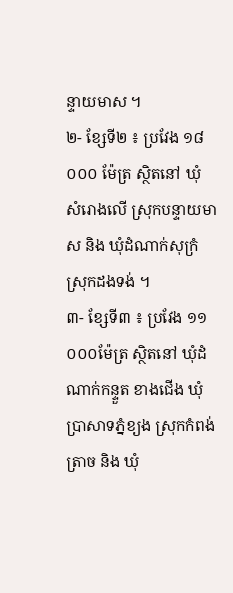ន្ទាយមាស ។
២- ខ្សែទី២ ៖ ប្រវែង ១៨ ០០០ ម៉ែត្រ ស្ថិតនៅ ឃុំ សំរោងលើ ស្រុកបន្ទាយមាស និង ឃុំដំណាក់សុក្រំ ស្រុកដងទង់ ។
៣- ខ្សែទី៣ ៖ ប្រវែង ១១ ០០០ម៉ែត្រ ស្ថិតនៅ ឃុំដំណាក់កន្ទួត ខាងជើង ឃុំប្រាសាទភ្នំខ្យង ស្រុកកំពង់ត្រាច និង ឃុំ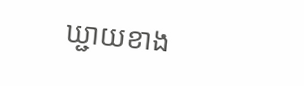ឃ្ជាយខាង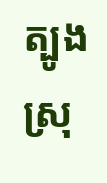ត្បូង ស្រុ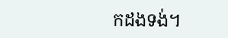កដងទង់។